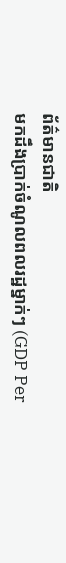ព័ត៌មានជាតិ
មកដឹងប្រាក់ចំណូលពលរដ្ឋម្នាក់ៗ (GDP Per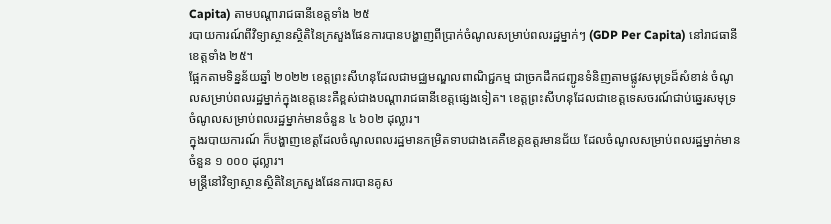Capita) តាមបណ្តារាជធានីខេត្តទាំង ២៥
របាយការណ៍ពីវិទ្យាស្ថានស្ថិតិនៃក្រសួងផែនការបានបង្ហាញពីប្រាក់ចំណូលសម្រាប់ពលរដ្ឋម្នាក់ៗ (GDP Per Capita) នៅរាជធានីខេត្តទាំង ២៥។
ផ្អែកតាមទិន្នន័យឆ្នាំ ២០២២ ខេត្តព្រះសីហនុដែលជាមជ្ឈមណ្ឌលពាណិជ្ជកម្ម ជាច្រកដឹកជញ្ជូនទំនិញតាមផ្លូវសមុទ្រដ៏សំខាន់ ចំណូលសម្រាប់ពលរដ្ឋម្នាក់ក្នុងខេត្តនេះគឺខ្ពស់ជាងបណ្ដារាជធានីខេត្តផ្សេងទៀត។ ខេត្តព្រះសីហនុដែលជាខេត្តទេសចរណ៍ជាប់ឆ្នេរសមុទ្រ ចំណូលសម្រាប់ពលរដ្ឋម្នាក់មានចំនួន ៤ ៦០២ ដុល្លារ។
ក្នុងរបាយការណ៍ ក៏បង្ហាញខេត្តដែលចំណូលពលរដ្ឋមានកម្រិតទាបជាងគេគឺខេត្តឧត្តរមានជ័យ ដែលចំណូលសម្រាប់ពលរដ្ឋម្នាក់មានចំនួន ១ ០០០ ដុល្លារ។
មន្រ្តីនៅវិទ្យាស្ថានស្ថិតិនៃក្រសួងផែនការបានគូស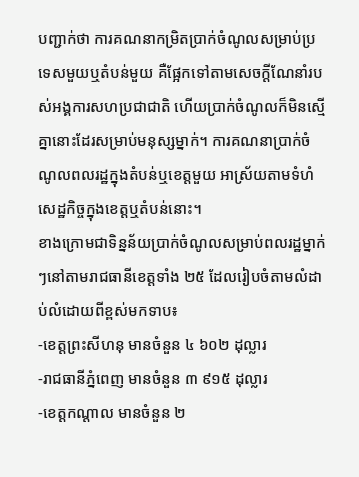បញ្ជាក់ថា ការគណនាកម្រិតប្រាក់ចំណូលសម្រាប់ប្រទេសមួយឬតំបន់មួយ គឺផ្អែកទៅតាមសេចក្ដីណែនាំរបស់អង្គការសហប្រជាជាតិ ហើយប្រាក់ចំណូលក៏មិនស្មើគ្នានោះដែរសម្រាប់មនុស្សម្នាក់។ ការគណនាប្រាក់ចំណូលពលរដ្ឋក្នុងតំបន់ឬខេត្តមួយ អាស្រ័យតាមទំហំសេដ្ឋកិច្ចក្នុងខេត្តឬតំបន់នោះ។
ខាងក្រោមជាទិន្នន័យប្រាក់ចំណូលសម្រាប់ពលរដ្ឋម្នាក់ៗនៅតាមរាជធានីខេត្តទាំង ២៥ ដែលរៀបចំតាមលំដាប់លំដោយពីខ្ពស់មកទាប៖
-ខេត្តព្រះសីហនុ មានចំនួន ៤ ៦០២ ដុល្លារ
-រាជធានីភ្នំពេញ មានចំនួន ៣ ៩១៥ ដុល្លារ
-ខេត្តកណ្តាល មានចំនួន ២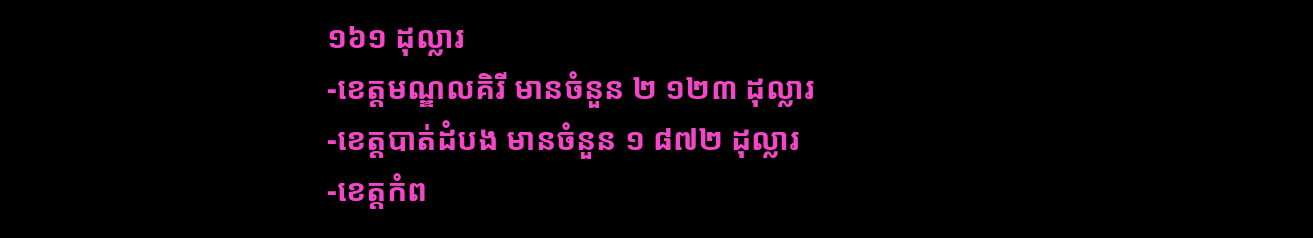១៦១ ដុល្លារ
-ខេត្តមណ្ឌលគិរី មានចំនួន ២ ១២៣ ដុល្លារ
-ខេត្តបាត់ដំបង មានចំនួន ១ ៨៧២ ដុល្លារ
-ខេត្តកំព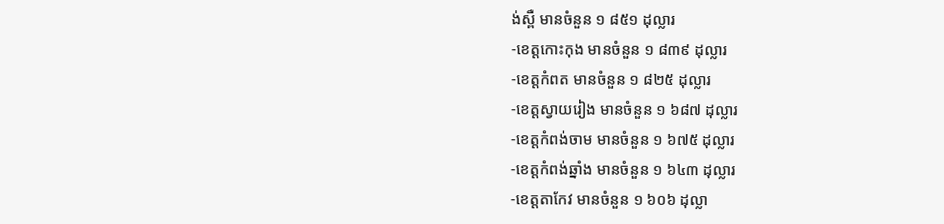ង់ស្ពឺ មានចំនួន ១ ៨៥១ ដុល្លារ
-ខេត្តកោះកុង មានចំនួន ១ ៨៣៩ ដុល្លារ
-ខេត្តកំពត មានចំនួន ១ ៨២៥ ដុល្លារ
-ខេត្តស្វាយរៀង មានចំនួន ១ ៦៨៧ ដុល្លារ
-ខេត្តកំពង់ចាម មានចំនួន ១ ៦៧៥ ដុល្លារ
-ខេត្តកំពង់ឆ្នាំង មានចំនួន ១ ៦៤៣ ដុល្លារ
-ខេត្តតាកែវ មានចំនួន ១ ៦០៦ ដុល្លា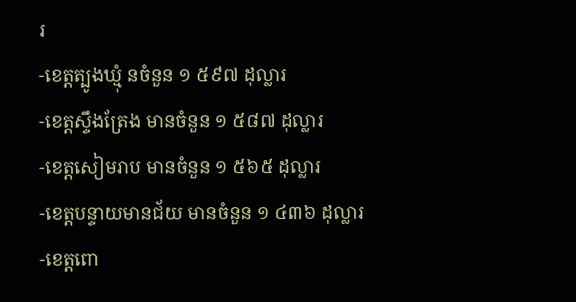រ
-ខេត្តត្បូងឃ្មុំ នចំនួន ១ ៥៩៧ ដុល្លារ
-ខេត្តស្ទឹងត្រែង មានចំនួន ១ ៥៨៧ ដុល្លារ
-ខេត្តសៀមរាប មានចំនួន ១ ៥៦៥ ដុល្លារ
-ខេត្តបន្ទាយមានជ័យ មានចំនួន ១ ៤៣៦ ដុល្លារ
-ខេត្តពោ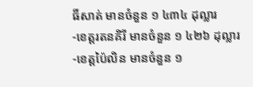ធិ៍សាត់ មានចំនួន ១ ៤៣៤ ដុល្លារ
-ខេត្តរតនគិរី មានចំនួន ១ ៤២៦ ដុល្លារ
-ខេត្តប៉ៃលិន មានចំនួន ១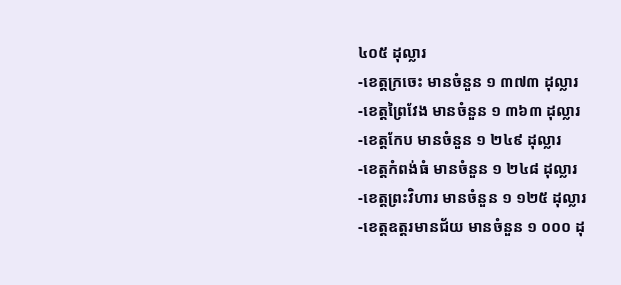៤០៥ ដុល្លារ
-ខេត្តក្រចេះ មានចំនួន ១ ៣៧៣ ដុល្លារ
-ខេត្តព្រៃវែង មានចំនួន ១ ៣៦៣ ដុល្លារ
-ខេត្តកែប មានចំនួន ១ ២៤៩ ដុល្លារ
-ខេត្តកំពង់ធំ មានចំនួន ១ ២៤៨ ដុល្លារ
-ខេត្តព្រះវិហារ មានចំនួន ១ ១២៥ ដុល្លារ
-ខេត្តឧត្តរមានជ័យ មានចំនួន ១ ០០០ ដុ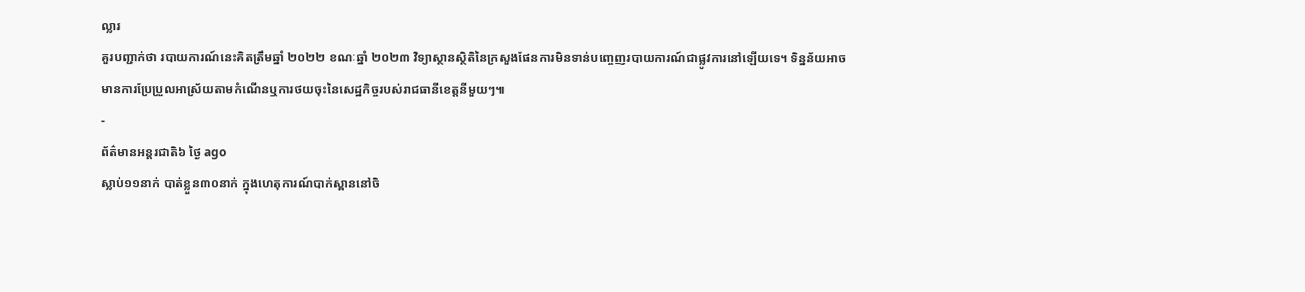ល្លារ
គួរបញ្ជាក់ថា របាយការណ៍នេះគិតត្រឹមឆ្នាំ ២០២២ ខណៈឆ្នាំ ២០២៣ វិទ្យាស្ថានស្ថិតិនៃក្រសួងផែនការមិនទាន់បញ្ចេញរបាយការណ៍ជាផ្លូវការនៅឡើយទេ។ ទិន្នន័យអាចមានការប្រែប្រួលអាស្រ័យតាមកំណើនឬការថយចុះនៃសេដ្ឋកិច្ចរបស់រាជធានីខេត្តនីមួយៗ៕
-
ព័ត៌មានអន្ដរជាតិ៦ ថ្ងៃ ago
ស្លាប់១១នាក់ បាត់ខ្លួន៣០នាក់ ក្នុងហេតុការណ៍បាក់ស្ពាននៅចិ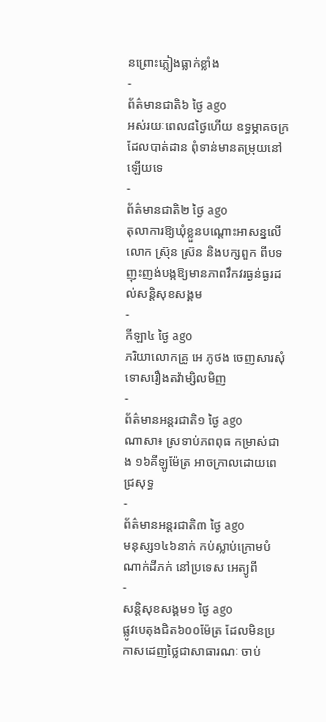នព្រោះភ្លៀងធ្លាក់ខ្លាំង
-
ព័ត៌មានជាតិ៦ ថ្ងៃ ago
អស់រយៈពេល៨ថ្ងៃហើយ ឧទ្ធម្ភាគចក្រដែលបាត់ដាន ពុំទាន់មានតម្រុយនៅឡើយទេ
-
ព័ត៌មានជាតិ២ ថ្ងៃ ago
តុលាការឱ្យឃុំខ្លួនបណ្ដោះអាសន្នលើ លោក ស្រ៊ុន ស៊្រន និងបក្សពួក ពីបទញុះញង់បង្កឱ្យមានភាពវឹកវរធ្ងន់ធ្ងរដល់សន្តិសុខសង្គម
-
កីឡា៤ ថ្ងៃ ago
ភរិយាលោកគ្រូ អេ ភូថង ចេញសារសុំទោសរឿងតវ៉ាម្សិលមិញ
-
ព័ត៌មានអន្ដរជាតិ១ ថ្ងៃ ago
ណាសា៖ ស្រទាប់ភពពុធ កម្រាស់ជាង ១៦គីឡូម៉ែត្រ អាចក្រាលដោយពេជ្រសុទ្ធ
-
ព័ត៌មានអន្ដរជាតិ៣ ថ្ងៃ ago
មនុស្ស១៤៦នាក់ កប់ស្លាប់ក្រោមបំណាក់ដីភក់ នៅប្រទេស អេត្យូពី
-
សន្តិសុខសង្គម១ ថ្ងៃ ago
ផ្លូវបេតុងជិត៦០០ម៉ែត្រ ដែលមិនប្រកាសដេញថ្លៃជាសាធារណៈ ចាប់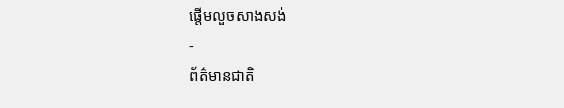ផ្តើមលួចសាងសង់
-
ព័ត៌មានជាតិ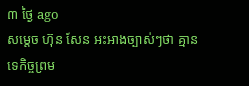៣ ថ្ងៃ ago
សម្ដេច ហ៊ុន សែន អះអាងច្បាស់ៗថា គ្មានទេកិច្ចព្រម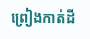ព្រៀងកាត់ដី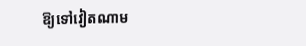ឱ្យទៅវៀតណាម